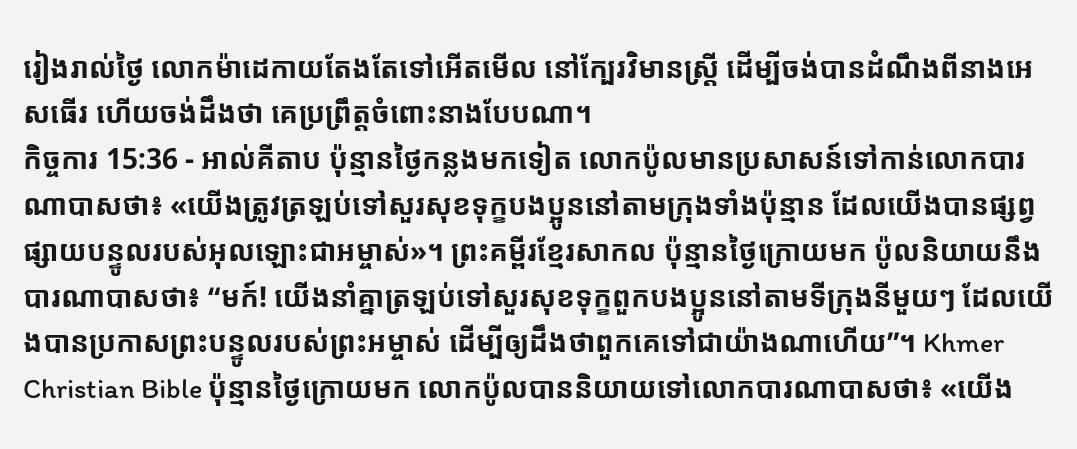រៀងរាល់ថ្ងៃ លោកម៉ាដេកាយតែងតែទៅអើតមើល នៅក្បែរវិមានស្ត្រី ដើម្បីចង់បានដំណឹងពីនាងអេសធើរ ហើយចង់ដឹងថា គេប្រព្រឹត្តចំពោះនាងបែបណា។
កិច្ចការ 15:36 - អាល់គីតាប ប៉ុន្មានថ្ងៃកន្លងមកទៀត លោកប៉ូលមានប្រសាសន៍ទៅកាន់លោកបារណាបាសថា៖ «យើងត្រូវត្រឡប់ទៅសួរសុខទុក្ខបងប្អូននៅតាមក្រុងទាំងប៉ុន្មាន ដែលយើងបានផ្សព្វផ្សាយបន្ទូលរបស់អុលឡោះជាអម្ចាស់»។ ព្រះគម្ពីរខ្មែរសាកល ប៉ុន្មានថ្ងៃក្រោយមក ប៉ូលនិយាយនឹងបារណាបាសថា៖ “មក៍! យើងនាំគ្នាត្រឡប់ទៅសួរសុខទុក្ខពួកបងប្អូននៅតាមទីក្រុងនីមួយៗ ដែលយើងបានប្រកាសព្រះបន្ទូលរបស់ព្រះអម្ចាស់ ដើម្បីឲ្យដឹងថាពួកគេទៅជាយ៉ាងណាហើយ”។ Khmer Christian Bible ប៉ុន្មានថ្ងៃក្រោយមក លោកប៉ូលបាននិយាយទៅលោកបារណាបាសថា៖ «យើង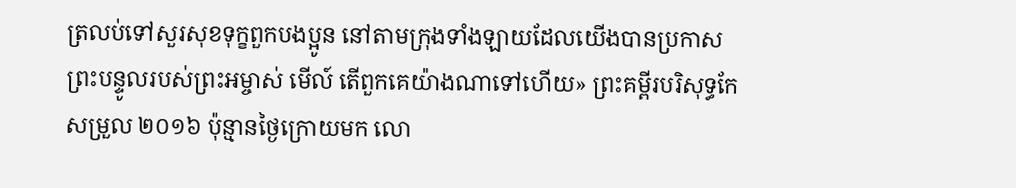ត្រលប់ទៅសួរសុខទុក្ខពួកបងប្អូន នៅតាមក្រុងទាំងឡាយដែលយើងបានប្រកាសព្រះបន្ទូលរបស់ព្រះអម្ចាស់ មើល៍ តើពួកគេយ៉ាងណាទៅហើយ» ព្រះគម្ពីរបរិសុទ្ធកែសម្រួល ២០១៦ ប៉ុន្មានថ្ងៃក្រោយមក លោ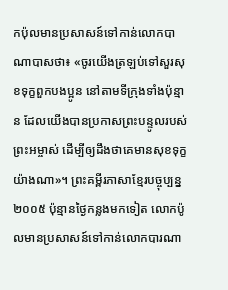កប៉ុលមានប្រសាសន៍ទៅកាន់លោកបាណាបាសថា៖ «ចូរយើងត្រឡប់ទៅសួរសុខទុក្ខពួកបងប្អូន នៅតាមទីក្រុងទាំងប៉ុន្មាន ដែលយើងបានប្រកាសព្រះបន្ទូលរបស់ព្រះអម្ចាស់ ដើម្បីឲ្យដឹងថាគេមានសុខទុក្ខយ៉ាងណា»។ ព្រះគម្ពីរភាសាខ្មែរបច្ចុប្បន្ន ២០០៥ ប៉ុន្មានថ្ងៃកន្លងមកទៀត លោកប៉ូលមានប្រសាសន៍ទៅកាន់លោកបារណា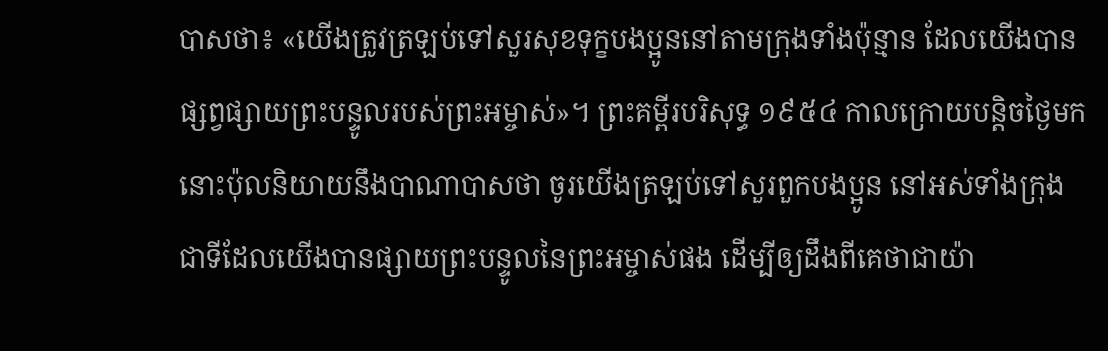បាសថា៖ «យើងត្រូវត្រឡប់ទៅសួរសុខទុក្ខបងប្អូននៅតាមក្រុងទាំងប៉ុន្មាន ដែលយើងបានផ្សព្វផ្សាយព្រះបន្ទូលរបស់ព្រះអម្ចាស់»។ ព្រះគម្ពីរបរិសុទ្ធ ១៩៥៤ កាលក្រោយបន្តិចថ្ងៃមក នោះប៉ុលនិយាយនឹងបាណាបាសថា ចូរយើងត្រឡប់ទៅសួរពួកបងប្អូន នៅអស់ទាំងក្រុង ជាទីដែលយើងបានផ្សាយព្រះបន្ទូលនៃព្រះអម្ចាស់ផង ដើម្បីឲ្យដឹងពីគេថាជាយ៉ា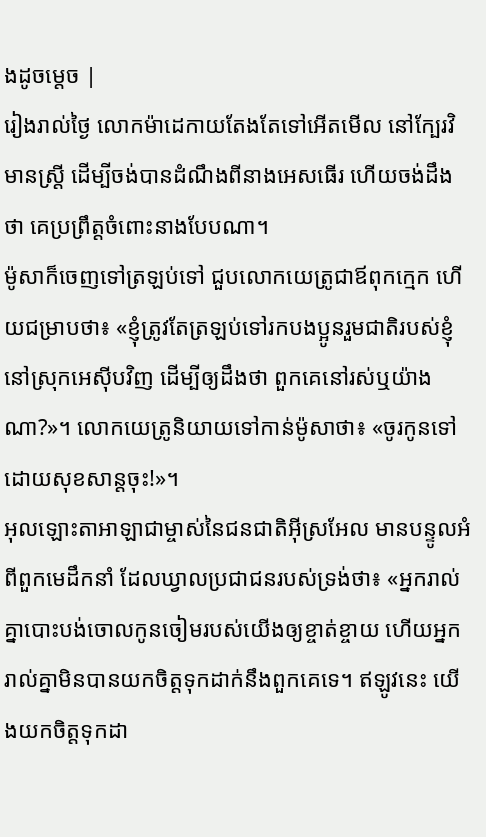ងដូចម្តេច |
រៀងរាល់ថ្ងៃ លោកម៉ាដេកាយតែងតែទៅអើតមើល នៅក្បែរវិមានស្ត្រី ដើម្បីចង់បានដំណឹងពីនាងអេសធើរ ហើយចង់ដឹងថា គេប្រព្រឹត្តចំពោះនាងបែបណា។
ម៉ូសាក៏ចេញទៅត្រឡប់ទៅ ជួបលោកយេត្រូជាឪពុកក្មេក ហើយជម្រាបថា៖ «ខ្ញុំត្រូវតែត្រឡប់ទៅរកបងប្អូនរួមជាតិរបស់ខ្ញុំ នៅស្រុកអេស៊ីបវិញ ដើម្បីឲ្យដឹងថា ពួកគេនៅរស់ឬយ៉ាងណា?»។ លោកយេត្រូនិយាយទៅកាន់ម៉ូសាថា៖ «ចូរកូនទៅ ដោយសុខសាន្តចុះ!»។
អុលឡោះតាអាឡាជាម្ចាស់នៃជនជាតិអ៊ីស្រអែល មានបន្ទូលអំពីពួកមេដឹកនាំ ដែលឃ្វាលប្រជាជនរបស់ទ្រង់ថា៖ «អ្នករាល់គ្នាបោះបង់ចោលកូនចៀមរបស់យើងឲ្យខ្ចាត់ខ្ចាយ ហើយអ្នករាល់គ្នាមិនបានយកចិត្តទុកដាក់នឹងពួកគេទេ។ ឥឡូវនេះ យើងយកចិត្តទុកដា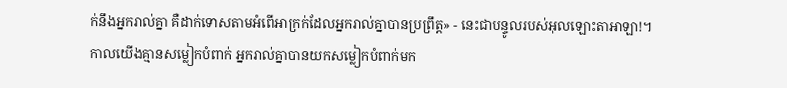ក់នឹងអ្នករាល់គ្នា គឺដាក់ទោសតាមអំពើអាក្រក់ដែលអ្នករាល់គ្នាបានប្រព្រឹត្ត» - នេះជាបន្ទូលរបស់អុលឡោះតាអាឡា!។
កាលយើងគ្មានសម្លៀកបំពាក់ អ្នករាល់គ្នាបានយកសម្លៀកបំពាក់មក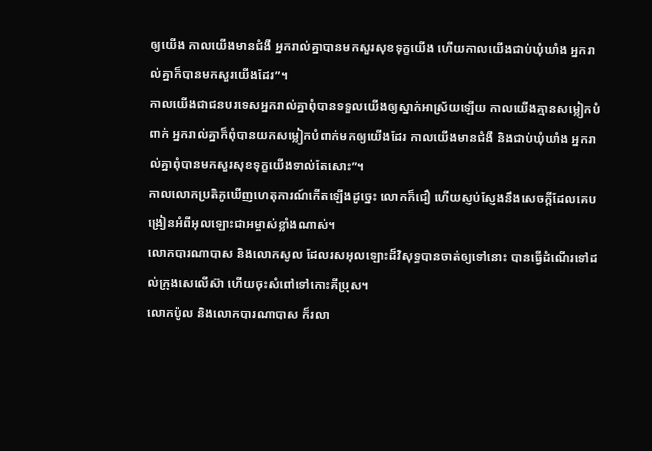ឲ្យយើង កាលយើងមានជំងឺ អ្នករាល់គ្នាបានមកសួរសុខទុក្ខយើង ហើយកាលយើងជាប់ឃុំឃាំង អ្នករាល់គ្នាក៏បានមកសួរយើងដែរ”។
កាលយើងជាជនបរទេសអ្នករាល់គ្នាពុំបានទទួលយើងឲ្យស្នាក់អាស្រ័យឡើយ កាលយើងគ្មានសម្លៀកបំពាក់ អ្នករាល់គ្នាក៏ពុំបានយកសម្លៀកបំពាក់មកឲ្យយើងដែរ កាលយើងមានជំងឺ និងជាប់ឃុំឃាំង អ្នករាល់គ្នាពុំបានមកសួរសុខទុក្ខយើងទាល់តែសោះ”។
កាលលោកប្រតិភូឃើញហេតុការណ៍កើតឡើងដូច្នេះ លោកក៏ជឿ ហើយស្ញប់ស្ញែងនឹងសេចក្ដីដែលគេបង្រៀនអំពីអុលឡោះជាអម្ចាស់ខ្លាំងណាស់។
លោកបារណាបាស និងលោកសូល ដែលរសអុលឡោះដ៏វិសុទ្ធបានចាត់ឲ្យទៅនោះ បានធ្វើដំណើរទៅដល់ក្រុងសេលើស៊ា ហើយចុះសំពៅទៅកោះគីប្រុស។
លោកប៉ូល និងលោកបារណាបាស ក៏រលា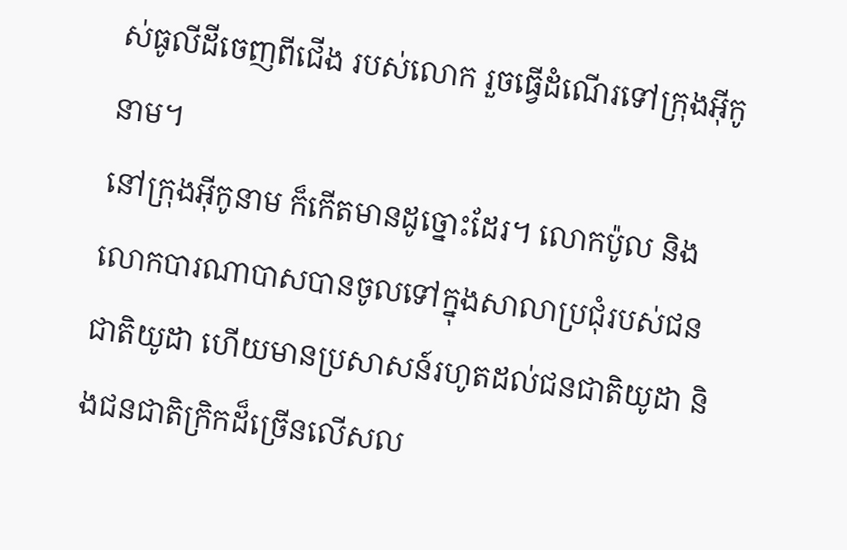ស់ធូលីដីចេញពីជើង របស់លោក រួចធ្វើដំណើរទៅក្រុងអ៊ីកូនាម។
នៅក្រុងអ៊ីកូនាម ក៏កើតមានដូច្នោះដែរ។ លោកប៉ូល និងលោកបារណាបាសបានចូលទៅក្នុងសាលាប្រជុំរបស់ជនជាតិយូដា ហើយមានប្រសាសន៍រហូតដល់ជនជាតិយូដា និងជនជាតិក្រិកដ៏ច្រើនលើសល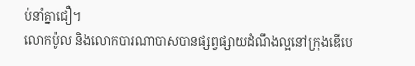ប់នាំគ្នាជឿ។
លោកប៉ូល និងលោកបារណាបាសបានផ្សព្វផ្សាយដំណឹងល្អនៅក្រុងឌើបេ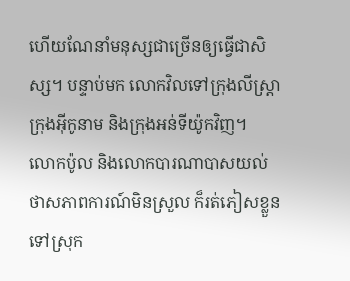ហើយណែនាំមនុស្សជាច្រើនឲ្យធ្វើជាសិស្ស។ បន្ទាប់មក លោកវិលទៅក្រុងលីស្ដ្រា ក្រុងអ៊ីកូនាម និងក្រុងអន់ទីយ៉ូកវិញ។
លោកប៉ូល និងលោកបារណាបាសយល់ថាសភាពការណ៍មិនស្រួល ក៏រត់ភៀសខ្លួនទៅស្រុក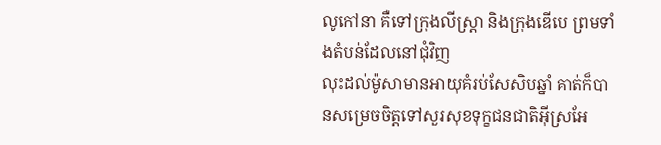លូកៅនា គឺទៅក្រុងលីស្ដ្រា និងក្រុងឌើបេ ព្រមទាំងតំបន់ដែលនៅជុំវិញ
លុះដល់ម៉ូសាមានអាយុគំរប់សែសិបឆ្នាំ គាត់ក៏បានសម្រេចចិត្ដទៅសួរសុខទុក្ខជនជាតិអ៊ីស្រអែ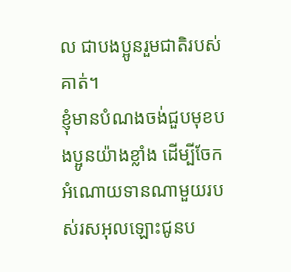ល ជាបងប្អូនរួមជាតិរបស់គាត់។
ខ្ញុំមានបំណងចង់ជួបមុខបងប្អូនយ៉ាងខ្លាំង ដើម្បីចែកអំណោយទានណាមួយរបស់រសអុលឡោះជូនប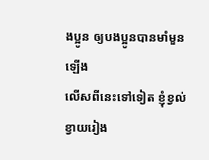ងប្អូន ឲ្យបងប្អូនបានមាំមួនឡើង
លើសពីនេះទៅទៀត ខ្ញុំខ្វល់ខ្វាយរៀង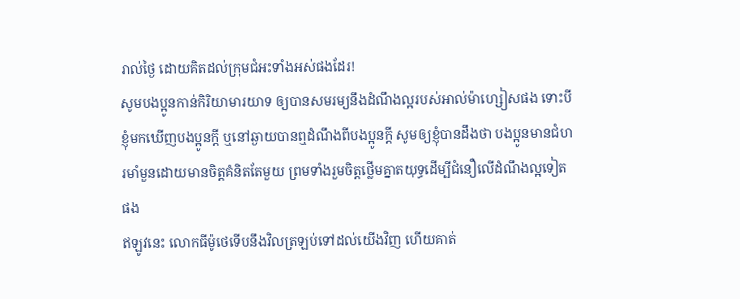រាល់ថ្ងៃ ដោយគិតដល់ក្រុមជំអះទាំងអស់ផងដែរ!
សូមបងប្អូនកាន់កិរិយាមារយាទ ឲ្យបានសមរម្យនឹងដំណឹងល្អរបស់អាល់ម៉ាហ្សៀសផង ទោះបីខ្ញុំមកឃើញបងប្អូនក្ដី ឬនៅឆ្ងាយបានឮដំណឹងពីបងប្អូនក្ដី សូមឲ្យខ្ញុំបានដឹងថា បងប្អូនមានជំហរមាំមួនដោយមានចិត្ដគំនិតតែមួយ ព្រមទាំងរួមចិត្ដថ្លើមគ្នាតយុទ្ធដើម្បីជំនឿលើដំណឹងល្អទៀតផង
ឥឡូវនេះ លោកធីម៉ូថេទើបនឹងវិលត្រឡប់ទៅដល់យើងវិញ ហើយគាត់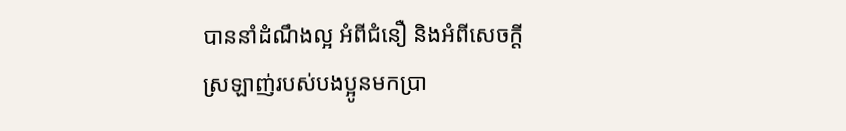បាននាំដំណឹងល្អ អំពីជំនឿ និងអំពីសេចក្ដីស្រឡាញ់របស់បងប្អូនមកប្រា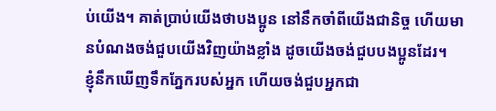ប់យើង។ គាត់ប្រាប់យើងថាបងប្អូន នៅនឹកចាំពីយើងជានិច្ច ហើយមានបំណងចង់ជួបយើងវិញយ៉ាងខ្លាំង ដូចយើងចង់ជួបបងប្អូនដែរ។
ខ្ញុំនឹកឃើញទឹកភ្នែករបស់អ្នក ហើយចង់ជួបអ្នកជា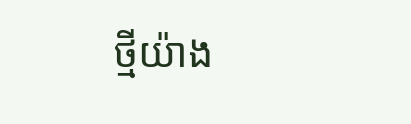ថ្មីយ៉ាង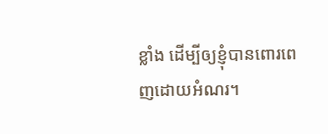ខ្លាំង ដើម្បីឲ្យខ្ញុំបានពោរពេញដោយអំណរ។